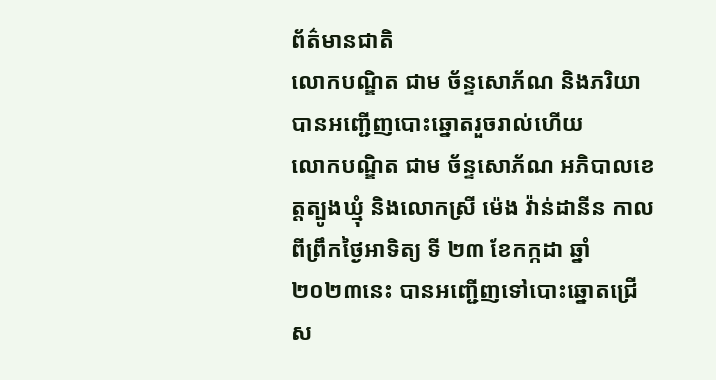ព័ត៌មានជាតិ
លោកបណ្ឌិត ជាម ច័ន្ទសោភ័ណ និងភរិយា បានអញ្ជើញបោះឆ្នោតរួចរាល់ហើយ
លោកបណ្ឌិត ជាម ច័ន្ទសោភ័ណ អភិបាលខេត្តត្បូងឃ្មុំ និងលោកស្រី ម៉េង វ៉ាន់ដានីន កាលពីព្រឹកថ្ងៃអាទិត្យ ទី ២៣ ខែកក្កដា ឆ្នាំ ២០២៣នេះ បានអញ្ជើញទៅបោះឆ្នោតជ្រើស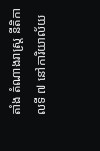តាំង តំណាងរាស្ត្រ នីតិកាលទី ៧ នៅការិយាល័យ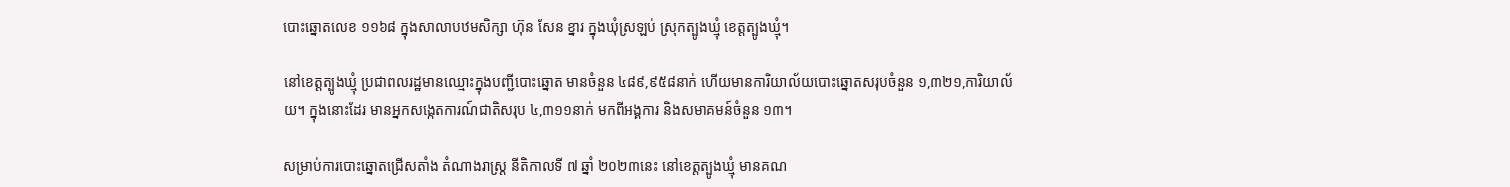បោះឆ្នោតលេខ ១១៦៨ ក្នុងសាលាបឋមសិក្សា ហ៊ុន សែន ខ្នារ ក្នុងឃុំស្រឡប់ ស្រុកត្បូងឃ្មុំ ខេត្តត្បូងឃ្មុំ។

នៅខេត្តត្បូងឃ្មុំ ប្រជាពលរដ្ឋមានឈ្មោះក្នុងបញ្ជីបោះឆ្នោត មានចំនួន ៤៨៩,៩៥៨នាក់ ហើយមានការិយាល័យបោះឆ្នោតសរុបចំនួន ១,៣២១,ការិយាល័យ។ ក្នុងនោះដែរ មានអ្នកសង្កេតការណ៍ជាតិសរុប ៤,៣១១នាក់ មកពីអង្គការ និងសមាគមន៍ចំនួន ១៣។

សម្រាប់ការបោះឆ្នោតជ្រើសតាំង តំណាងរាស្រ្ដ នីតិកាលទី ៧ ឆ្នាំ ២០២៣នេះ នៅខេត្តត្បូងឃ្មុំ មានគណ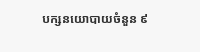បក្សនយោបាយចំនួន ៩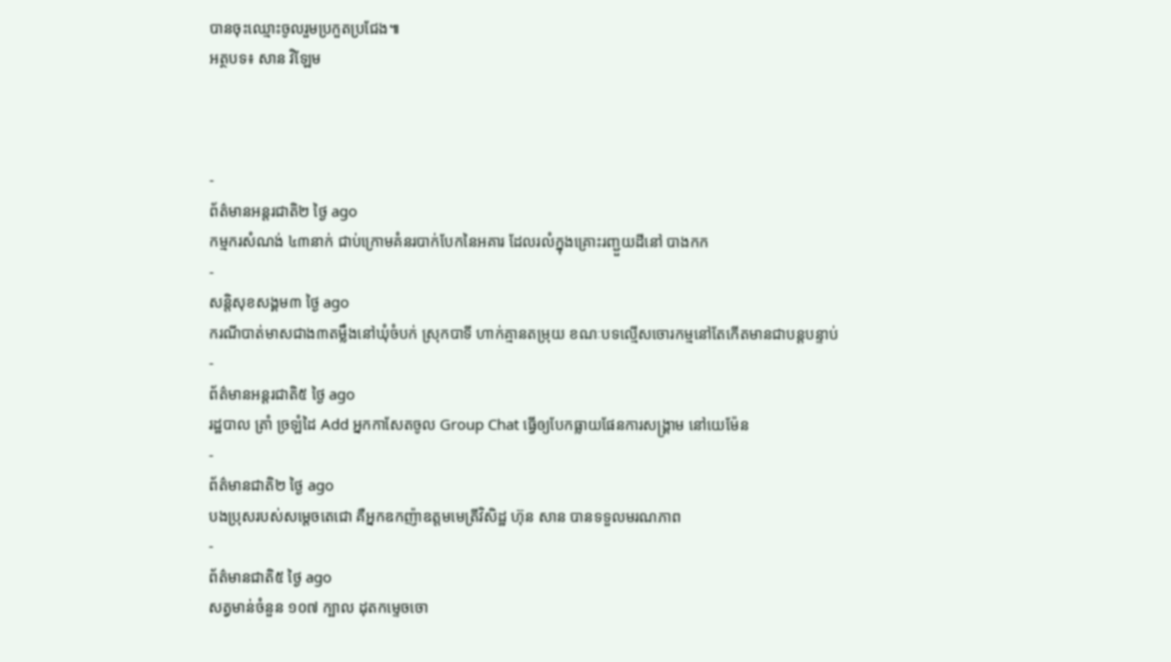បានចុះឈ្មោះចូលរួមប្រកួតប្រជែង៕
អត្ថបទ៖ សាន វិឡែម



-
ព័ត៌មានអន្ដរជាតិ២ ថ្ងៃ ago
កម្មករសំណង់ ៤៣នាក់ ជាប់ក្រោមគំនរបាក់បែកនៃអគារ ដែលរលំក្នុងគ្រោះរញ្ជួយដីនៅ បាងកក
-
សន្តិសុខសង្គម៣ ថ្ងៃ ago
ករណីបាត់មាសជាង៣តម្លឹងនៅឃុំចំបក់ ស្រុកបាទី ហាក់គ្មានតម្រុយ ខណៈបទល្មើសចោរកម្មនៅតែកើតមានជាបន្តបន្ទាប់
-
ព័ត៌មានអន្ដរជាតិ៥ ថ្ងៃ ago
រដ្ឋបាល ត្រាំ ច្រឡំដៃ Add អ្នកកាសែតចូល Group Chat ធ្វើឲ្យបែកធ្លាយផែនការសង្គ្រាម នៅយេម៉ែន
-
ព័ត៌មានជាតិ២ ថ្ងៃ ago
បងប្រុសរបស់សម្ដេចតេជោ គឺអ្នកឧកញ៉ាឧត្តមមេត្រីវិសិដ្ឋ ហ៊ុន សាន បានទទួលមរណភាព
-
ព័ត៌មានជាតិ៥ ថ្ងៃ ago
សត្វមាន់ចំនួន ១០៧ ក្បាល ដុតកម្ទេចចោ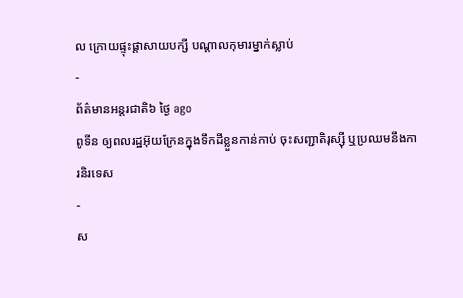ល ក្រោយផ្ទុះផ្ដាសាយបក្សី បណ្តាលកុមារម្នាក់ស្លាប់
-
ព័ត៌មានអន្ដរជាតិ៦ ថ្ងៃ ago
ពូទីន ឲ្យពលរដ្ឋអ៊ុយក្រែនក្នុងទឹកដីខ្លួនកាន់កាប់ ចុះសញ្ជាតិរុស្ស៊ី ឬប្រឈមនឹងការនិរទេស
-
ស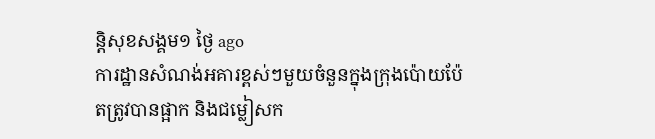ន្តិសុខសង្គម១ ថ្ងៃ ago
ការដ្ឋានសំណង់អគារខ្ពស់ៗមួយចំនួនក្នុងក្រុងប៉ោយប៉ែតត្រូវបានផ្អាក និងជម្លៀសក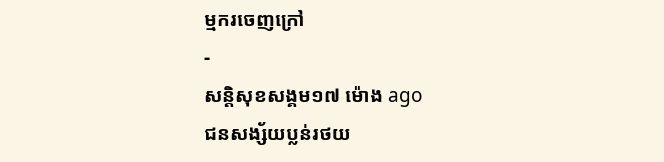ម្មករចេញក្រៅ
-
សន្តិសុខសង្គម១៧ ម៉ោង ago
ជនសង្ស័យប្លន់រថយ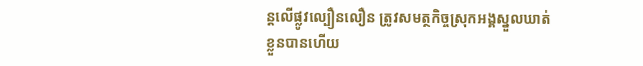ន្តលើផ្លូវល្បឿនលឿន ត្រូវសមត្ថកិច្ចស្រុកអង្គស្នួលឃាត់ខ្លួនបានហើយ